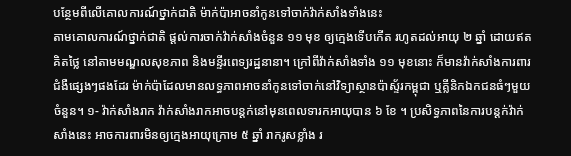បន្ថែមពីលើគោលការណ៍ថ្នាក់ជាតិ ម៉ាក់ប៉ាអាចនាំកូនទៅចាក់វ៉ាក់សាំងទាំងនេះ
តាមគោលការណ៍ថ្នាក់ជាតិ ផ្តល់ការចាក់វ៉ាក់សាំងចំនួន ១១ មុខ ឲ្យក្មេងទើបកើត រហូតដល់អាយុ ២ ឆ្នាំ ដោយឥតគិតថ្លៃ នៅតាមមណ្ឌលសុខភាព និងមន្ទីរពេទ្យរដ្ឋនានា។ ក្រៅពីវ៉ាក់សាំងទាំង ១១ មុខនោះ ក៏មានវ៉ាក់សាំងការពារជំងឺផ្សេងៗផងដែរ ម៉ាក់ប៉ាដែលមានលទ្ធភាពអាចនាំកូនទៅចាក់នៅវិទ្យាស្ថានប៉ាស្ទ័រកម្ពុជា ឬគ្លីនិកឯកជនធំៗមួយចំនួន។ ១- វ៉ាក់សាំងរាក វ៉ាក់សាំងរាកអាចបន្តក់នៅមុនពេលទារកអាយុបាន ៦ ខែ ។ ប្រសិទ្ធភាពនៃការបន្តក់វ៉ាក់សាំងនេះ អាចការពារមិនឲ្យក្មេងអាយុក្រោម ៥ ឆ្នាំ រាករូសខ្លាំង រ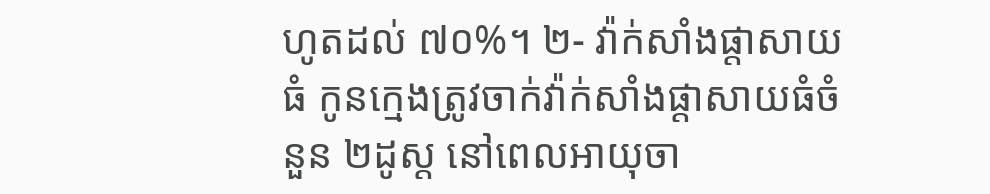ហូតដល់ ៧០%។ ២- វ៉ាក់សាំងផ្តាសាយធំ កូនក្មេងត្រូវចាក់វ៉ាក់សាំងផ្តាសាយធំចំនួន ២ដូស្ត នៅពេលអាយុចា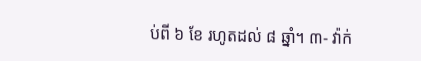ប់ពី ៦ ខែ រហូតដល់ ៨ ឆ្នាំ។ ៣- វ៉ាក់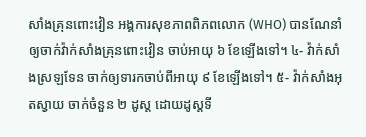សាំងគ្រុនពោះវៀន អង្គការសុខភាពពិភពលោក (WHO) បានណែនាំឲ្យចាក់វ៉ាក់សាំងគ្រុនពោះវៀន ចាប់អាយុ ៦ ខែឡើងទៅ។ ៤- វ៉ាក់សាំងស្រឡទែន ចាក់ឲ្យទារកចាប់ពីអាយុ ៩ ខែឡើងទៅ។ ៥- វ៉ាក់សាំងអុតស្វាយ ចាក់ចំនួន ២ ដូស្ត ដោយដូស្តទី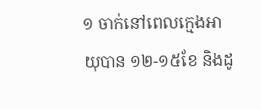១ ចាក់នៅពេលក្មេងអាយុបាន ១២-១៥ខែ និងដូ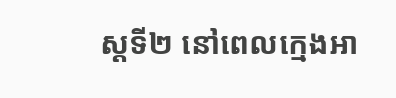ស្តទី២ នៅពេលក្មេងអា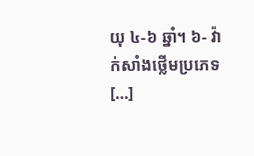យុ ៤-៦ ឆ្នាំ។ ៦- វ៉ាក់សាំងថ្លើមប្រភេទ […]